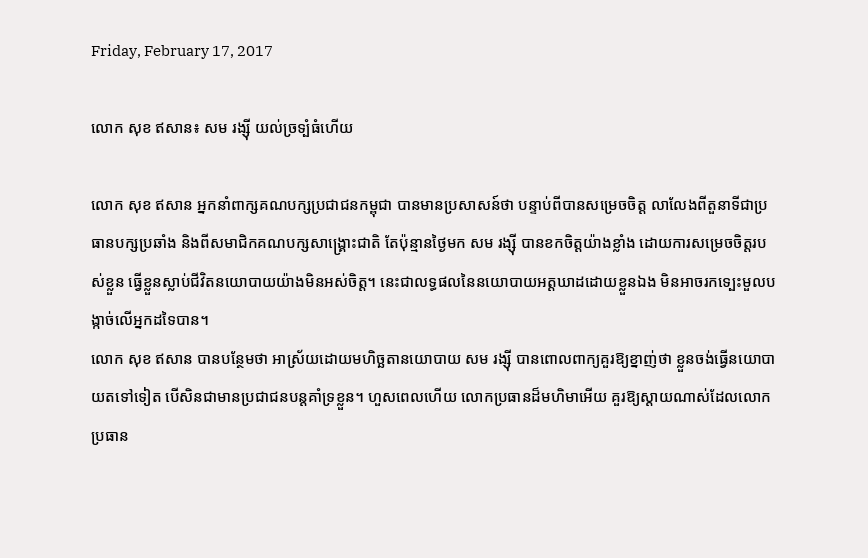Friday, February 17, 2017

លោក សុខ ឥសាន៖ សម រង្ស៊ី យល់ច្រទ្បំធំហើយ

លោក សុខ ឥសាន អ្នកនាំពាក្សគណបក្សប្រជាជនកម្ពុជា បានមានប្រសាសន៍ថា បន្ទាប់ពីបានសម្រេចចិត្ត លាលែងពីតួនាទីជាប្រធានបក្សប្រឆាំង និងពីសមាជិកគណបក្សសាង្គ្រោះជាតិ តែប៉ុន្មានថ្ងៃមក សម រង្ស៊ី បានខកចិត្តយ៉ាងខ្លាំង ដោយការសម្រេចចិត្តរបស់ខ្លួន ធ្វើខ្លួនស្លាប់ជីវិតនយោបាយយ៉ាងមិនអស់ចិត្ត។ នេះជាលទ្ធផលនៃនយោបាយអត្តឃាដដោយខ្លួនឯង មិនអាចរកទ្បេះមួលបង្កាច់លើអ្នកដទៃបាន។
លោក សុខ ឥសាន បានបន្ថែមថា អាស្រ័យដោយមហិច្ឆតានយោបាយ សម រង្ស៊ី បានពោលពាក្យគួរឱ្យខ្នាញ់ថា ខ្លួនចង់ធ្វើនយោបាយតទៅទៀត បើសិនជាមានប្រជាជនបន្តគាំទ្រខ្លួន។ ហួសពេលហើយ លោកប្រធានដ៏មហិមាអើយ គួរឱ្យស្តាយណាស់ដែលលោកប្រធាន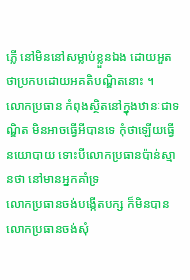ភ្លើ នៅមិននៅសម្លាប់ខ្លួនឯង ដោយអួតថាប្រកបដោយអគតិបណ្ឌិតនោះ ។
លោកប្រធាន កំពុងស្ថិតនៅក្នុងឋានៈជាទណ្ឌិត មិនអាចធ្វើអីបានទេ កុំថាឡើយធ្វើនយោបាយ ទោះបីលោកប្រធានប៉ាន់ស្មានថា នៅមានអ្នកគាំទ្រ
លោកប្រធានចង់បង្កើតបក្ស ក៏មិនបាន
លោកប្រធានចង់សុំ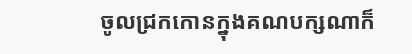ចូលជ្រកកោនក្នុងគណបក្សណាក៏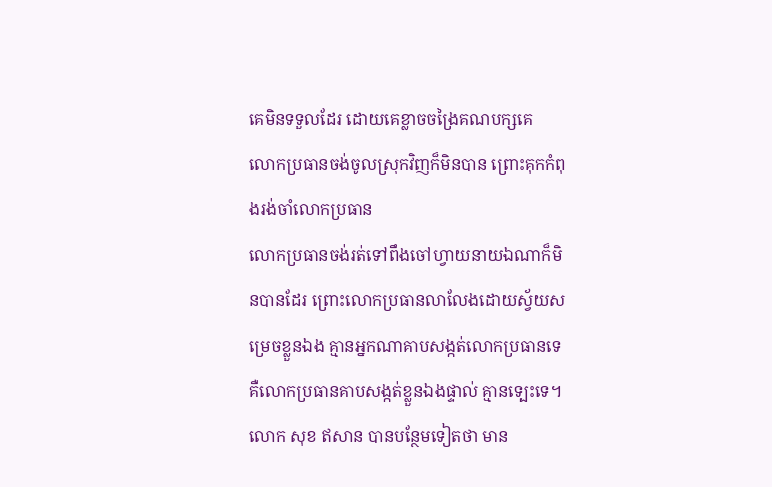គេមិនទទួលដែរ ដោយគេខ្លាចចង្រៃគណបក្សគេ
លោកប្រធានចង់ចូលស្រុកវិញក៏មិនបាន ព្រោះគុកកំពុងរង់ចាំលោកប្រធាន
លោកប្រធានចង់រត់ទៅពឹងចៅហ្វាយនាយឯណាក៏មិនបានដែរ ព្រោះលោកប្រធានលាលែងដោយស្វ័យសម្រេចខ្លួនឯង គ្មានអ្នកណាគាបសង្កត់លោកប្រធានទេ គឺលោកប្រធានគាបសង្កត់ខ្លួនឯងផ្ទាល់ គ្មានទ្បេះទេ។
លោក សុខ ឥសាន បានបន្ថែមទៀតថា មាន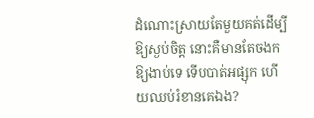ដំណោះស្រាយតែមួយគត់ដើម្បីឱ្យស្ងប់ចិត្ត នោះគឺមានតែចងកឱ្យងាប់ទេ ទើបបាត់អផ្សុក ហើយឈប់រំខានគេឯង?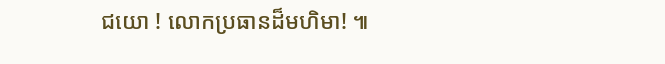ជយោ ! លោកប្រធានដ៏មហិមា! ៕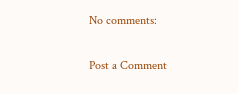No comments:

Post a Comment